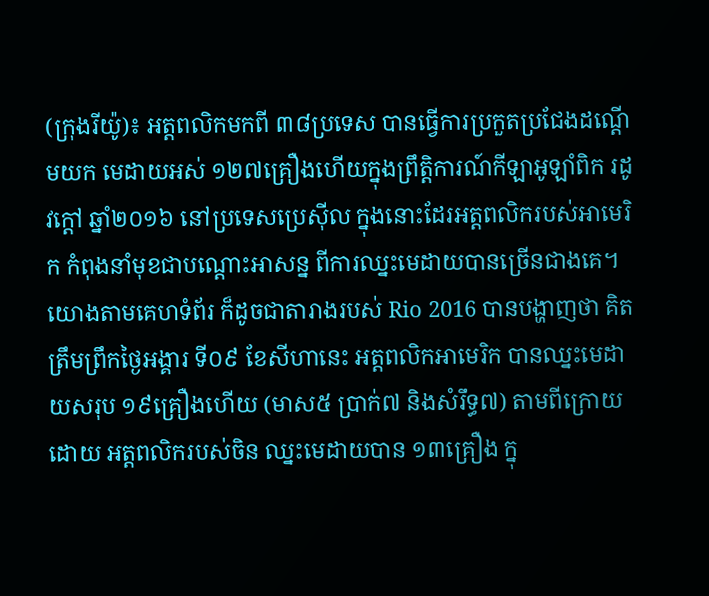(ក្រុងរីយ៉ូ)៖ អត្តពលិកមកពី ៣៨ប្រទេស បានធ្វើការប្រកួតប្រជែងដណ្តើមយក មេដាយអស់ ១២៧គ្រឿងហើយក្នុងព្រឹត្តិការណ៍កីឡាអូឡាំពិក រដូវក្តៅ ឆ្នាំ២០១៦ នៅប្រទេសប្រេស៊ីល ក្នុងនោះដែរអត្តពលិករបស់អាមេរិក កំពុងនាំមុខជាបណ្តោះអាសន្ន ពីការឈ្នះមេដាយបានច្រើនជាងគេ។
យោងតាមគេហទំព័រ ក៏ដូចជាតារាងរបស់ Rio 2016 បានបង្ហាញថា គិតត្រឹមព្រឹកថ្ងៃអង្គារ ទី០៩ ខែសីហានេះ អត្តពលិកអាមេរិក បានឈ្នះមេដាយសរុប ១៩គ្រឿងហើយ (មាស៥ ប្រាក់៧ និងសំរឹទ្ធ៧) តាមពីក្រោយដោយ អត្តពលិករបស់ចិន ឈ្នះមេដាយបាន ១៣គ្រឿង ក្នុ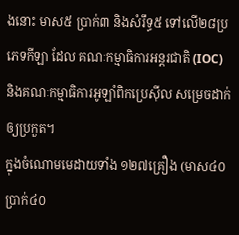ងនោះ មាស៥ ប្រាក់៣ និងសំរឹទ្ធ៥ ទៅលើ២៨ប្រភេទកីឡា ដែល គណៈកម្មាធិការអន្តរជាតិ (IOC) និងគណៈកម្មាធិការអូឡាំពិកប្រេស៊ីល សម្រេចដាក់ឲ្យប្រកួត។
ក្នុងចំណោមមេដាយទាំង ១២៧គ្រឿង (មាស៤០ ប្រាក់៤០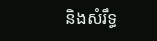និងសំរឹទ្ធ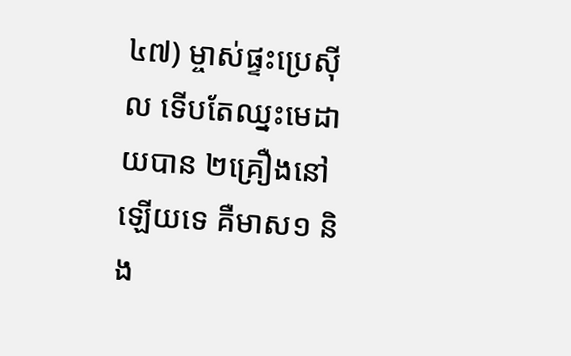៤៧) ម្ចាស់ផ្ទះប្រេស៊ីល ទើបតែឈ្នះមេដាយបាន ២គ្រឿងនៅឡើយទេ គឺមាស១ និង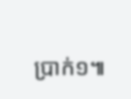ប្រាក់១៕